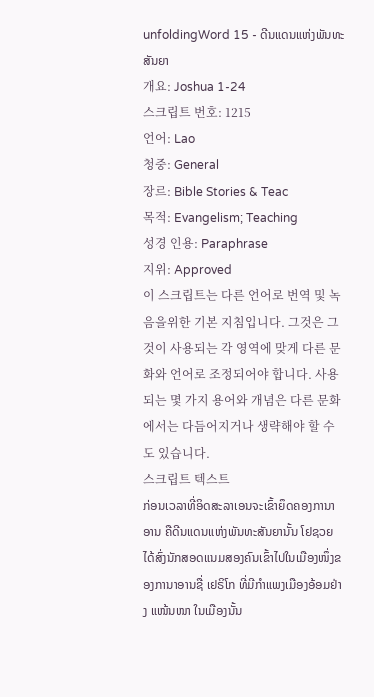unfoldingWord 15 - ດີນແດນແຫ່ງພັນທະສັນຍາ
개요: Joshua 1-24
스크립트 번호: 1215
언어: Lao
청중: General
장르: Bible Stories & Teac
목적: Evangelism; Teaching
성경 인용: Paraphrase
지위: Approved
이 스크립트는 다른 언어로 번역 및 녹음을위한 기본 지침입니다. 그것은 그것이 사용되는 각 영역에 맞게 다른 문화와 언어로 조정되어야 합니다. 사용되는 몇 가지 용어와 개념은 다른 문화에서는 다듬어지거나 생략해야 할 수도 있습니다.
스크립트 텍스트
ກ່ອນເວລາທີ່ອິດສະລາເອນຈະເຂົ້າຍຶດຄອງການາອານ ຄືດີນແດນແຫ່ງພັນທະສັນຍານັ້ນ ໂຢຊວຍໄດ້ສົ່ງນັກສອດແນມສອງຄົນເຂົ້າໄປໃນເມືອງໜຶ່ງຂອງການາອານຊື່ ເຢຣິໂກ ທີ່ມີກຳແພງເມືອງອ້ອມຢ່າງ ແໜ້ນໜາ ໃນເມືອງນັ້ນ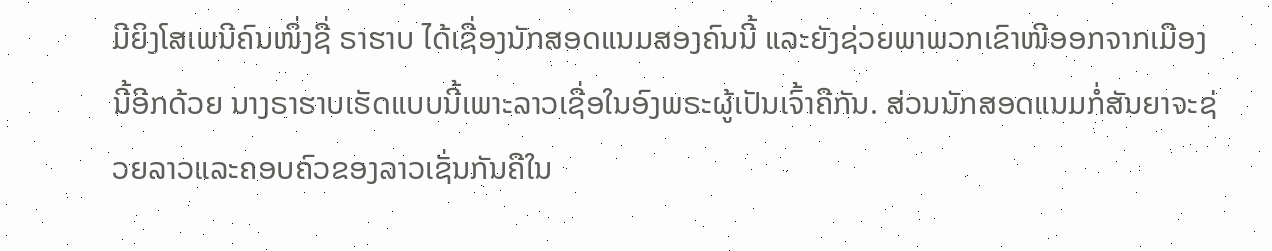ມີຍິງໂສເພນີຄົນໜຶ່ງຊື່ ຣາຮາບ ໄດ້ເຊື່ອງນັກສອດແນມສອງຄົນນີ້ ແລະຍັງຊ່ວຍພາພວກເຂົາໜີອອກຈາກເມືອງນີ້ອີກດ້ວຍ ນາງຣາຮາບເຮັດແບບນີ້ເພາະລາວເຊື່ອໃນອົງພຣະຜູ້ເປັນເຈົ້າຄືກັນ. ສ່ວນນັກສອດແນມກໍ່ສັນຍາຈະຊ່ວຍລາວແລະຄອບຄົວຂອງລາວເຊັ່ນກັນຄືໃນ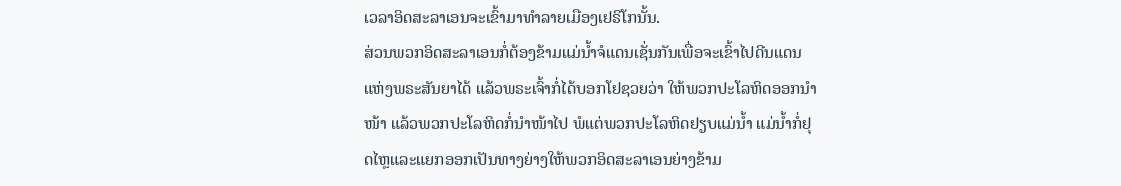ເວລາອິດສະລາເອນຈະເຂົ້າມາທຳລາຍເມືອງເຢຣິໂກນັ້ນ.
ສ່ວນພວກອິດສະລາເອນກໍ່ຕ້ອງຂ້າມແມ່ນ້ຳຈໍແດນເຊັ່ນກັນເພື່ອຈະເຂົ້າໄປດີນແດນແຫ່ງພຣະສັນຍາໄດ້ ແລ້ວພຣະເຈົ້າກໍ່ໄດ້ບອກໂຢຊວຍວ່າ ໃຫ້ພວກປະໂລຫິດອອກນຳໜ້າ ແລ້ວພວກປະໂລຫິດກໍ່ນຳໜ້າໄປ ພໍແຕ່ພວກປະໂລຫິດຢຽບແມ່ນ້ຳ ແມ່ນ້ຳກໍ່ຢຸດໄຫຼແລະແຍກອອກເປັນທາງຍ່າງໃຫ້ພວກອິດສະລາເອນຍ່າງຂ້າມ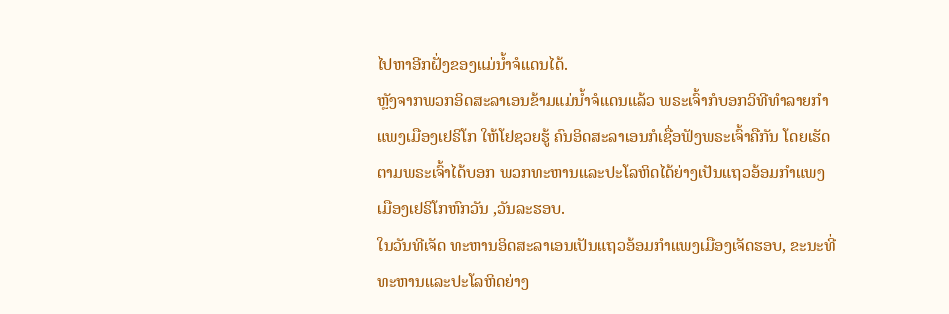ໄປຫາອີກຝັ່ງຂອງແມ່ນ້ຳຈໍແດນໄດ້.
ຫຼັງຈາກພວກອິດສະລາເອນຂ້າມແມ່ນ້ຳຈໍແດນແລ້ວ ພຣະເຈົ້າກໍບອກວິທີທຳລາຍກຳແພງເມືອງເຢຣິໂກ ໃຫ້ໂຢຊວຍຮູ້ ຄົນອິດສະລາເອນກໍເຊື່ອຟັງພຣະເຈົ້າຄືກັນ ໂດຍເຮັດຕາມພຣະເຈົ້າໄດ້ບອກ ພວກທະຫານແລະປະໂລຫິດໄດ້ຍ່າງເປັນແຖວອ້ອມກຳແພງເມືອງເຢຣິໂກຫົກວັນ ,ວັນລະຮອບ.
ໃນວັນທີເຈັດ ທະຫານອິດສະລາເອນເປັນແຖວອ້ອມກຳແພງເມືອງເຈັດຮອບ, ຂະນະທີ່ທະຫານແລະປະໂລຫິດຍ່າງ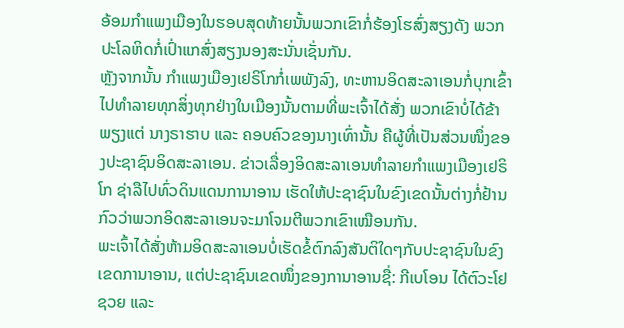ອ້ອມກຳແພງເມືອງໃນຮອບສຸດທ້າຍນັ້ນພວກເຂົາກໍ່ຮ້ອງໂຮສົ່ງສຽງດັງ ພວກປະໂລຫິດກໍ່ເປົ່າແກສົ່ງສຽງນອງສະນັ່ນເຊັ່ນກັນ.
ຫຼັງຈາກນັ້ນ ກໍາແພງເມືອງເຢຣິໂກກໍ່ເພພັງລົງ, ທະຫານອິດສະລາເອນກໍ່ບຸກເຂົ້າໄປທໍາລາຍທຸກສິ່ງທຸກຢ່າງໃນເມືອງນັ້ນຕາມທີ່ພະເຈົ້າໄດ້ສັ່ງ ພວກເຂົາບໍ່ໄດ້ຂ້າພຽງແຕ່ ນາງຣາຮາບ ແລະ ຄອບຄົວຂອງນາງເທົ່ານັ້ນ ຄືຜູ້ທີ່ເປັນສ່ວນໜຶ່ງຂອງປະຊາຊົນອິດສະລາເອນ. ຂ່າວເລື່ອງອິດສະລາເອນທໍາລາຍກໍາແພງເມືອງເຢຣິໂກ ຊ່າລືໄປທົ່ວດິນແດນການາອານ ເຮັດໃຫ້ປະຊາຊົນໃນຂົງເຂດນັ້ນຕ່າງກໍ່ຢ້ານກົວວ່າພວກອິດສະລາເອນຈະມາໂຈມຕີພວກເຂົາເໝືອນກັນ.
ພະເຈົ້າໄດ້ສັ່ງຫ້າມອິດສະລາເອນບໍ່ເຮັດຂໍ້ຕົກລົງສັນຕິໃດໆກັບປະຊາຊົນໃນຂົງເຂດການາອານ, ແຕ່ປະຊາຊົນເຂດໜຶ່ງຂອງການາອານຊື່: ກີເບໂອນ ໄດ້ຕົວະໂຢຊວຍ ແລະ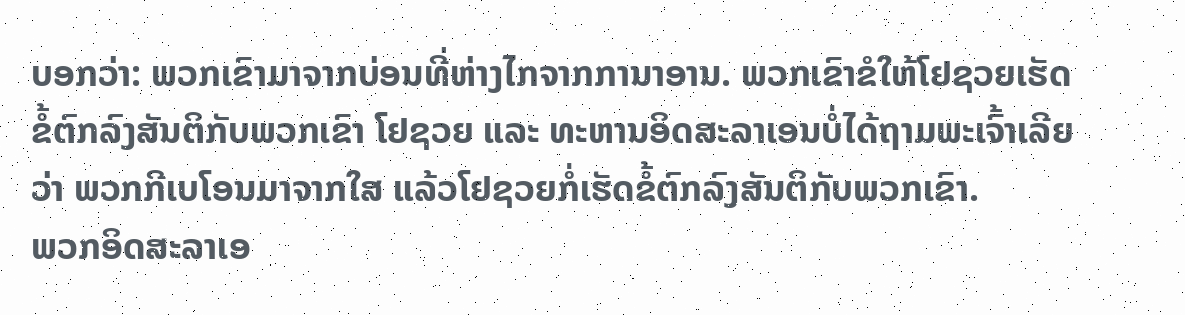ບອກວ່າ: ພວກເຂົາມາຈາກບ່ອນທີ່ຫ່າງໄກຈາກການາອານ. ພວກເຂົາຂໍໃຫ້ໂຢຊວຍເຮັດຂໍ້ຕົກລົງສັນຕິກັບພວກເຂົາ ໂຢຊວຍ ແລະ ທະຫານອິດສະລາເອນບໍ່ໄດ້ຖາມພະເຈົ້າເລີຍວ່າ ພວກກີເບໂອນມາຈາກໃສ ແລ້ວໂຢຊວຍກໍ່ເຮັດຂໍ້ຕົກລົງສັນຕິກັບພວກເຂົາ.
ພວກອິດສະລາເອ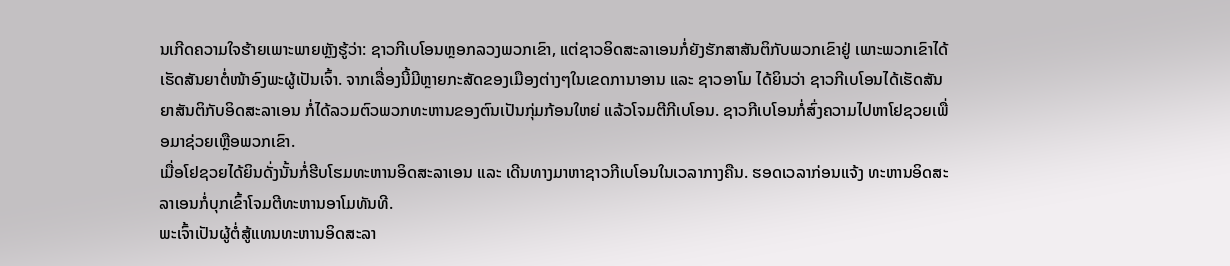ນເກີດຄວາມໃຈຮ້າຍເພາະພາຍຫຼັງຮູ້ວ່າ: ຊາວກີເບໂອນຫຼອກລວງພວກເຂົາ, ແຕ່ຊາວອິດສະລາເອນກໍ່ຍັງຮັກສາສັນຕິກັບພວກເຂົາຢູ່ ເພາະພວກເຂົາໄດ້ເຮັດສັນຍາຕໍ່ໜ້າອົງພະຜູ້ເປັນເຈົ້າ. ຈາກເລື່ອງນີ້ມີຫຼາຍກະສັດຂອງເມືອງຕ່າງໆໃນເຂດການາອານ ແລະ ຊາວອາໂມ ໄດ້ຍິນວ່າ ຊາວກີເບໂອນໄດ້ເຮັດສັນຍາສັນຕິກັບອິດສະລາເອນ ກໍ່ໄດ້ລວມຕົວພວກທະຫານຂອງຕົນເປັນກຸ່ມກ້ອນໃຫຍ່ ແລ້ວໂຈມຕີກີເບໂອນ. ຊາວກີເບໂອນກໍ່ສົ່ງຄວາມໄປຫາໂຢຊວຍເພື່ອມາຊ່ວຍເຫຼືອພວກເຂົາ.
ເມື່ອໂຢຊວຍໄດ້ຍິນດັ່ງນັ້ນກໍ່ຮີບໂຮມທະຫານອິດສະລາເອນ ແລະ ເດີນທາງມາຫາຊາວກີເບໂອນໃນເວລາກາງຄືນ. ຮອດເວລາກ່ອນແຈ້ງ ທະຫານອິດສະລາເອນກໍ່ບຸກເຂົ້າໂຈມຕີທະຫານອາໂມທັນທີ.
ພະເຈົ້າເປັນຜູ້ຕໍ່ສູ້ແທນທະຫານອິດສະລາ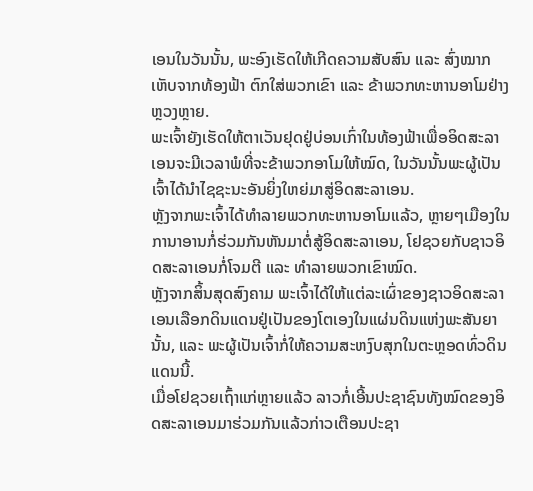ເອນໃນວັນນັ້ນ, ພະອົງເຮັດໃຫ້ເກີດຄວາມສັບສົນ ແລະ ສົ່ງໝາກເຫັບຈາກທ້ອງຟ້າ ຕົກໃສ່ພວກເຂົາ ແລະ ຂ້າພວກທະຫານອາໂມຢ່າງຫຼວງຫຼາຍ.
ພະເຈົ້າຍັງເຮັດໃຫ້ຕາເວັນຢຸດຢູ່ບ່ອນເກົ່າໃນທ້ອງຟ້າເພື່ອອິດສະລາເອນຈະມີເວລາພໍທີ່ຈະຂ້າພວກອາໂມໃຫ້ໝົດ, ໃນວັນນັ້ນພະຜູ້ເປັນເຈົ້າໄດ້ນໍາໄຊຊະນະອັນຍິ່ງໃຫຍ່ມາສູ່ອິດສະລາເອນ.
ຫຼັງຈາກພະເຈົ້າໄດ້ທໍາລາຍພວກທະຫານອາໂມແລ້ວ, ຫຼາຍໆເມືອງໃນການາອານກໍ່ຮ່ວມກັນຫັນມາຕໍ່ສູ້ອິດສະລາເອນ, ໂຢຊວຍກັບຊາວອິດສະລາເອນກໍ່ໂຈມຕີ ແລະ ທໍາລາຍພວກເຂົາໝົດ.
ຫຼັງຈາກສິ້ນສຸດສົງຄາມ ພະເຈົ້າໄດ້ໃຫ້ແຕ່ລະເຜົ່າຂອງຊາວອິດສະລາເອນເລືອກດິນແດນຢູ່ເປັນຂອງໂຕເອງໃນແຜ່ນດິນແຫ່ງພະສັນຍານັ້ນ, ແລະ ພະຜູ້ເປັນເຈົ້າກໍ່ໃຫ້ຄວາມສະຫງົບສຸກໃນຕະຫຼອດທົ່ວດິນແດນນີ້.
ເມື່ອໂຢຊວຍເຖົ້າແກ່ຫຼາຍແລ້ວ ລາວກໍ່ເອີ້ນປະຊາຊົນທັງໝົດຂອງອິດສະລາເອນມາຮ່ວມກັນແລ້ວກ່າວເຕືອນປະຊາ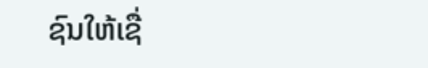ຊົນໃຫ້ເຊື່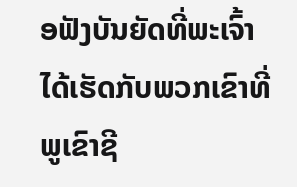ອຟັງບັນຍັດທີ່ພະເຈົ້າໄດ້ເຮັດກັບພວກເຂົາທີ່ພູເຂົາຊີ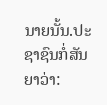ນາຍນັ້ນ.ປະຊາຊົນກໍ່ສັນຍາວ່າ: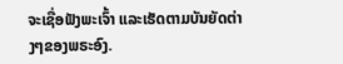ຈະເຊື່ອຟັງພະເຈົ້າ ແລະເຮັດຕາມບັນຍັດຕ່າງໆຂອງພຣະອົງ.